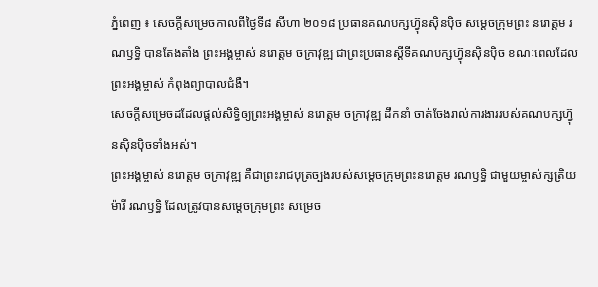ភ្នំពេញ ៖ សេចក្តីសម្រេចកាលពីថ្ងៃទី៨ សីហា ២០១៨ ប្រធានគណបក្សហ្វ៊ុនស៊ិនប៉ិច សម្តេចក្រុមព្រះ នរោត្តម រណឫទ្ធិ បានតែងតាំង ព្រះអង្គម្ចាស់ នរោត្តម ចក្រាវុឌ្ឍ ជាព្រះប្រធានស្ដីទីគណបក្សហ្វ៊ុនស៊ិនប៉ិច ខណៈពេលដែលព្រះអង្គម្ចាស់ កំពុងព្យាបាលជំងឺ។
សេចក្តីសម្រេចដដែលផ្តល់សិទ្ធិឲ្យព្រះអង្គម្ចាស់ នរោត្តម ចក្រាវុឌ្ឍ ដឹកនាំ ចាត់ចែងរាល់ការងាររបស់គណបក្សហ្វ៊ុនស៊ិនប៉ិចទាំងអស់។
ព្រះអង្គម្ចាស់ នរោត្តម ចក្រាវុឌ្ឍ គឺជាព្រះរាជបុត្រច្បងរបស់សម្តេចក្រុមព្រះនរោត្តម រណឫទ្ធិ ជាមួយម្ចាស់ក្សត្រិយម៉ារី រណឫទ្ធិ ដែលត្រូវបានសម្តេចក្រុមព្រះ សម្រេច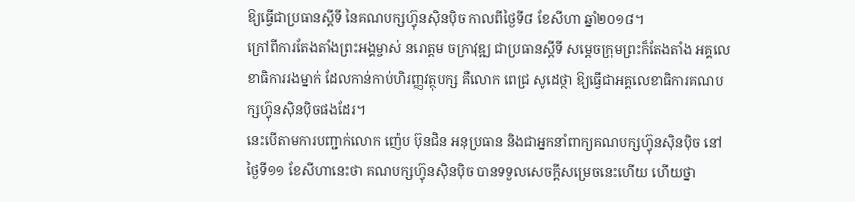ឱ្យធ្វើជាប្រធានស្តីទី នៃគណបក្សហ្វ៊ុនស៊ិនប៉ិច កាលពីថ្ងៃទី៨ ខែសីហា ឆ្នាំ២០១៨។
ក្រៅពីការតែងតាំងព្រះអង្គម្ចាស់ នរោត្តម ចក្រាវុឌ្ឍ ជាប្រធានស្តីទី សម្តេចក្រុមព្រះក៏តែងតាំង អគ្គលេខាធិការរងម្នាក់ ដែលកាន់កាប់ហិរញ្ញវត្ថុបក្ស គឺលោក ពេជ្រ សូដេថ្ថា ឱ្យធ្វើជាអគ្គលេខាធិការគណបក្សហ្វ៊ុនស៊ិនប៉ិចផងដែរ។
នេះបើតាមការបញ្ជាក់លោក ញ៉េប ប៊ុនជិន អនុប្រធាន និងជាអ្នកនាំពាក្យគណបក្សហ្វ៊ុនស៊ិនប៉ិច នៅថ្ងៃទី១១ ខែសីហានេះថា គណបក្សហ្វ៊ុនស៊ិនប៉ិច បានទទួលសេចក្តីសម្រេចនេះហើយ ហើយថ្នា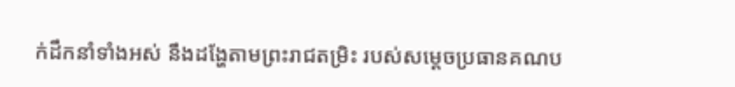ក់ដឹកនាំទាំងអស់ នឹងដង្ហែតាមព្រះរាជតម្រិះ របស់សម្តេចប្រធានគណប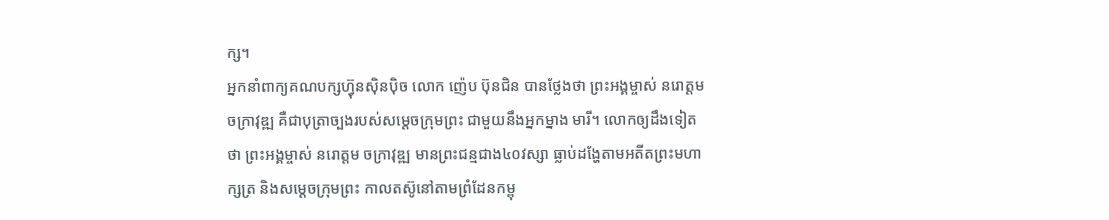ក្ស។
អ្នកនាំពាក្យគណបក្សហ្វ៊ុនស៊ិនប៉ិច លោក ញ៉េប ប៊ុនជិន បានថ្លែងថា ព្រះអង្គម្ចាស់ នរោត្តម ចក្រាវុឌ្ឍ គឺជាបុត្រាច្បងរបស់សម្តេចក្រុមព្រះ ជាមួយនឹងអ្នកម្នាង មារី។ លោកឲ្យដឹងទៀតថា ព្រះអង្គម្ចាស់ នរោត្តម ចក្រាវុឌ្ឍ មានព្រះជន្មជាង៤០វស្សា ធ្លាប់ដង្ហែតាមអតីតព្រះមហាក្សត្រ និងសម្តេចក្រុមព្រះ កាលតស៊ូនៅតាមព្រំដែនកម្ពុ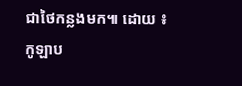ជាថៃកន្លងមក៕ ដោយ ៖ កូឡាប